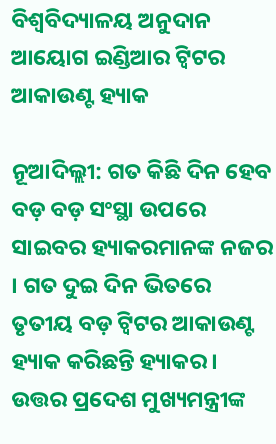ବିଶ୍ୱବିଦ୍ୟାଳୟ ଅନୁଦାନ ଆୟୋଗ ଇଣ୍ଡିଆର ଟ୍ୱିଟର ଆକାଉଣ୍ଟ ହ୍ୟାକ

ନୂଆଦିଲ୍ଲୀ: ଗତ କିଛି ଦିନ ହେବ ବଡ଼ ବଡ଼ ସଂସ୍ଥା ଉପରେ ସାଇବର ହ୍ୟାକରମାନଙ୍କ ନଜର । ଗତ ଦୁଇ ଦିନ ଭିତରେ ତୃତୀୟ ବଡ଼ ଟ୍ୱିଟର ଆକାଉଣ୍ଟ ହ୍ୟାକ କରିଛନ୍ତି ହ୍ୟାକର । ଉତ୍ତର ପ୍ରଦେଶ ମୁଖ୍ୟମନ୍ତ୍ରୀଙ୍କ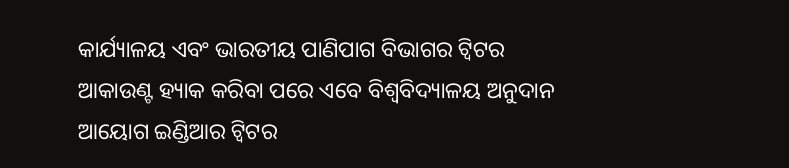କାର୍ଯ୍ୟାଳୟ ଏବଂ ଭାରତୀୟ ପାଣିପାଗ ବିଭାଗର ଟ୍ୱିଟର ଆକାଉଣ୍ଟ ହ୍ୟାକ କରିବା ପରେ ଏବେ ବିଶ୍ୱବିଦ୍ୟାଳୟ ଅନୁଦାନ ଆୟୋଗ ଇଣ୍ଡିଆର ଟ୍ୱିଟର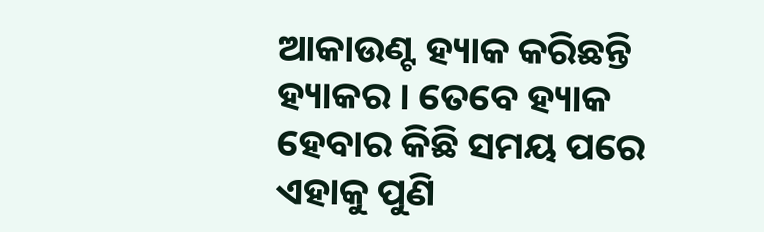ଆକାଉଣ୍ଟ ହ୍ୟାକ କରିଛନ୍ତି ହ୍ୟାକର । ତେବେ ହ୍ୟାକ ହେବାର କିଛି ସମୟ ପରେ ଏହାକୁ ପୁଣି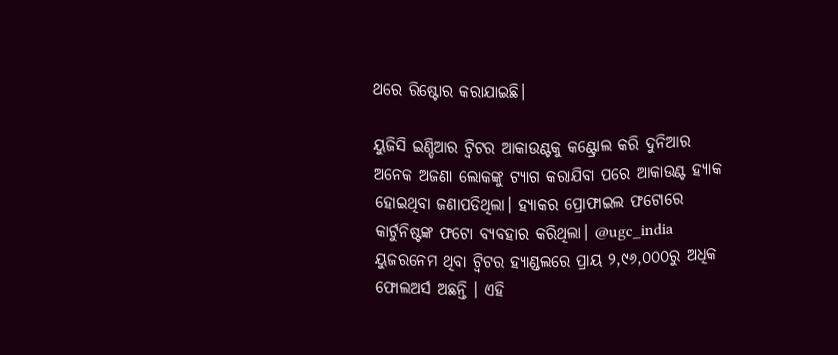ଥରେ ରିଷ୍ଟୋର କରାଯାଇଛି।

ୟୁଜିସି ଇଣ୍ଡିଆର ଟ୍ୱିଟର ଆକାଉଣ୍ଟକୁ କଣ୍ଟ୍ରୋଲ କରି ଦୁନିଆର ଅନେକ ଅଜଣା ଲୋକଙ୍କୁ ଟ୍ୟାଗ କରାଯିବା ପରେ ଆକାଉଣ୍ଟ ହ୍ୟାକ ହୋଇଥିବା ଜଣାପଡିଥିଲା। ହ୍ୟାକର ପ୍ରୋଫାଇଲ ଫଟୋରେ କାର୍ଟୁନିଷ୍ଟଙ୍କ ଫଟୋ ବ୍ୟବହାର କରିଥିଲା। @ugc_india ୟୁଜରନେମ ଥିବା ଟ୍ୱିଟର ହ୍ୟାଣ୍ଡଲରେ ପ୍ରାୟ ୨,୯୬,୦୦୦ରୁ ଅଧିକ ଫୋଲଅର୍ସ ଅଛନ୍ତି । ଏହି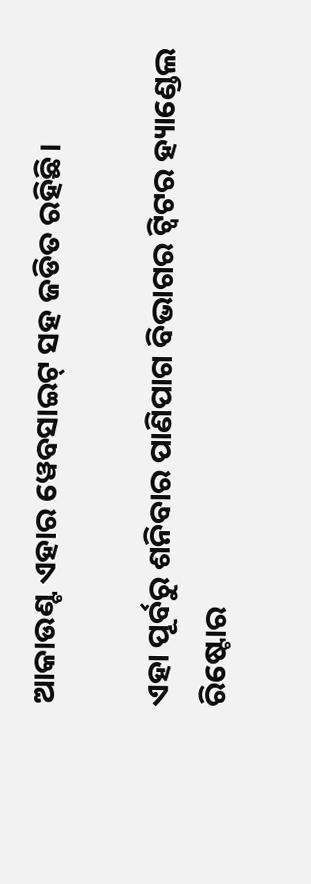ଆକାଉଣ୍ଟ ଏହାର ୱେବସାଇଟ୍ ସହ ଜଡିତ ରହିଛି।

ଏହା ପୂର୍ବରୁ ଶନିବାର ପାଣିପାଗ ବିଭାଗର ଟ୍ୱିଟର ହ୍ୟାଣ୍ଡେଲ ରିଷ୍ଟୋର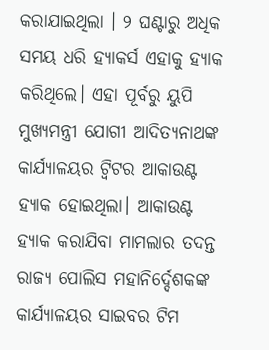କରାଯାଇଥିଲା । ୨ ଘଣ୍ଟାରୁ ଅଧିକ ସମୟ ଧରି ହ୍ୟାକର୍ସ ଏହାକୁ ହ୍ୟାକ କରିଥିଲେ। ଏହା ପୂର୍ବରୁ ୟୁପି ମୁଖ୍ୟମନ୍ତ୍ରୀ ଯୋଗୀ ଆଦିତ୍ୟନାଥଙ୍କ କାର୍ଯ୍ୟାଳୟର ଟ୍ୱିଟର ଆକାଉଣ୍ଟ ହ୍ୟାକ ହୋଇଥିଲା। ଆକାଉଣ୍ଟ ହ୍ୟାକ କରାଯିବା ମାମଲାର ତଦନ୍ତ ରାଜ୍ୟ ପୋଲିସ ମହାନିର୍ଦ୍ଦେଶକଙ୍କ କାର୍ଯ୍ୟାଳୟର ସାଇବର ଟିମ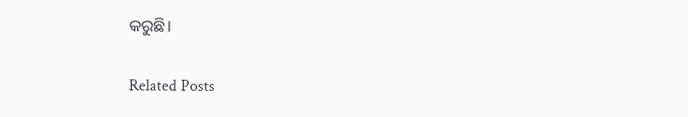କରୁଛି।

Related Posts